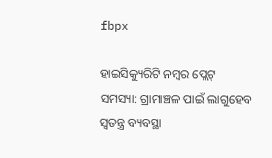fbpx

ହାଇସିକ୍ୟୁରିଟି ନମ୍ବର ପ୍ଲେଟ୍ ସମସ୍ୟା: ଗ୍ରାମାଞ୍ଚଳ ପାଇଁ ଲାଗୁହେବ ସ୍ୱତନ୍ତ୍ର ବ୍ୟବସ୍ଥା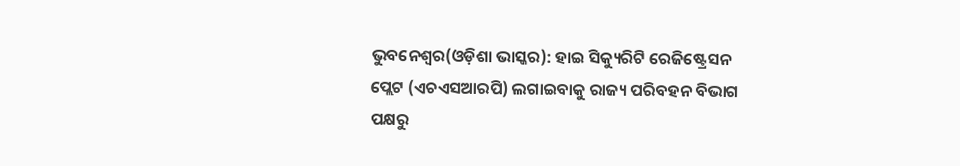ଭୁବନେଶ୍ୱର(ଓଡ଼ିଶା ଭାସ୍କର): ହାଇ ସିକ୍ୟୁରିଟି ରେଜିଷ୍ଟ୍ରେସନ ପ୍ଲେଟ (ଏଚଏସଆରପି) ଲଗାଇବାକୁ ରାଜ୍ୟ ପରିବହନ ବିଭାଗ ପକ୍ଷରୁ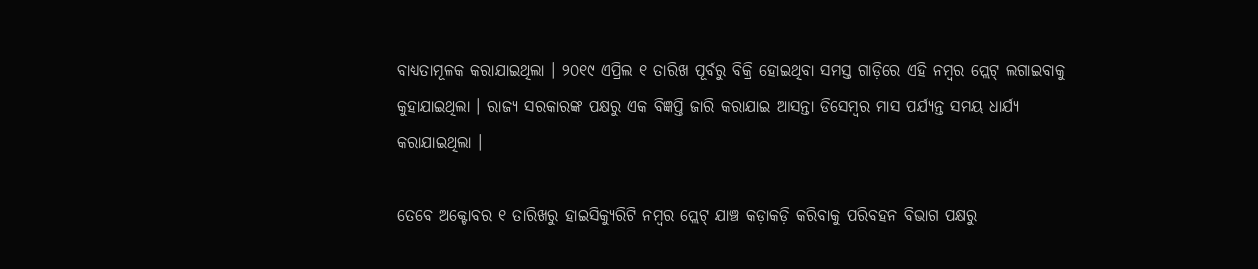ବାଧ୍ୟତାମୂଳକ କରାଯାଇଥିଲା । ୨୦୧୯ ଏପ୍ରିଲ ୧ ତାରିଖ ପୂର୍ବରୁ ବିକ୍ରି ହୋଇଥିବା ସମସ୍ତ ଗାଡ଼ିରେ ଏହି ନମ୍ବର ପ୍ଲେଟ୍ ଲଗାଇବାକୁ କୁହାଯାଇଥିଲା । ରାଜ୍ୟ ସରକାରଙ୍କ ପକ୍ଷରୁ ଏକ ବିଜ୍ଞପ୍ତି ଜାରି କରାଯାଇ ଆସନ୍ତା ଡିସେମ୍ବର ମାସ ପର୍ଯ୍ୟନ୍ତ ସମୟ ଧାର୍ଯ୍ୟ କରାଯାଇଥିଲା ।

ତେବେ ଅକ୍ଟୋବର ୧ ତାରିଖରୁ ହାଇସିକ୍ୟୁରିଟି ନମ୍ବର ପ୍ଲେଟ୍ ଯାଞ୍ଚ କଡ଼ାକଡ଼ି କରିବାକୁ ପରିବହନ ବିଭାଗ ପକ୍ଷରୁ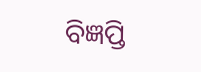ବିଜ୍ଞପ୍ତି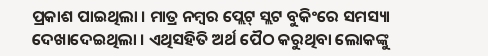ପ୍ରକାଶ ପାଇଥିଲା । ମାତ୍ର ନମ୍ବର ପ୍ଲେଟ୍ ସ୍ଲଟ ବୁକିଂରେ ସମସ୍ୟା ଦେଖାଦେଇଥିଲା । ଏଥିସହିତି ଅର୍ଥ ପୈଠ କରୁଥିବା ଲୋକଙ୍କୁ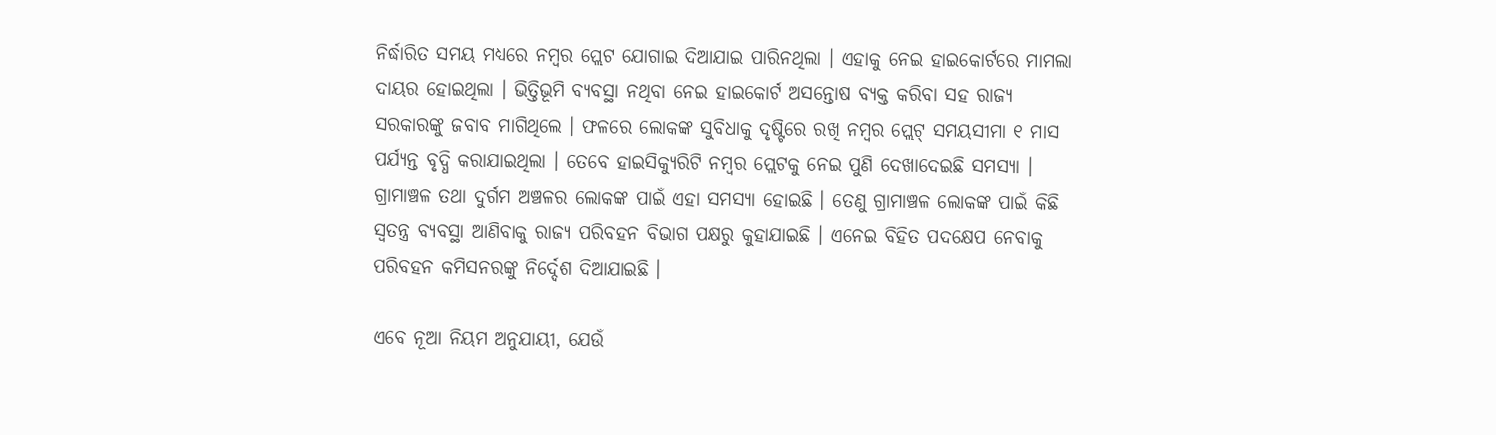ନିର୍ଦ୍ଧାରିତ ସମୟ ମଧ୍ୟରେ ନମ୍ବର ପ୍ଲେଟ ଯୋଗାଇ ଦିଆଯାଇ ପାରିନଥିଲା । ଏହାକୁ ନେଇ ହାଇକୋର୍ଟରେ ମାମଲା ଦାୟର ହୋଇଥିଲା । ଭିତ୍ତିଭୂମି ବ୍ୟବସ୍ଥା ନଥିବା ନେଇ ହାଇକୋର୍ଟ ଅସନ୍ତୋଷ ବ୍ୟକ୍ତ କରିବା ସହ ରାଜ୍ୟ ସରକାରଙ୍କୁ ଜବାବ ମାଗିଥିଲେ । ଫଳରେ ଲୋକଙ୍କ ସୁବିଧାକୁ ଦୃଷ୍ଟିରେ ରଖି ନମ୍ବର ପ୍ଲେଟ୍ ସମୟସୀମା ୧ ମାସ ପର୍ଯ୍ୟନ୍ତ ବୃଦ୍ଧି କରାଯାଇଥିଲା । ତେବେ ହାଇସିକ୍ୟୁରିଟି ନମ୍ବର ପ୍ଲେଟକୁ ନେଇ ପୁଣି ଦେଖାଦେଇଛି ସମସ୍ୟା । ଗ୍ରାମାଞ୍ଚଳ ତଥା ଦୁର୍ଗମ ଅଞ୍ଚଳର ଲୋକଙ୍କ ପାଇଁ ଏହା ସମସ୍ୟା ହୋଇଛି । ତେଣୁ ଗ୍ରାମାଞ୍ଚଳ ଲୋକଙ୍କ ପାଇଁ କିଛି ସ୍ୱତନ୍ତ୍ର ବ୍ୟବସ୍ଥା ଆଣିବାକୁ ରାଜ୍ୟ ପରିବହନ ବିଭାଗ ପକ୍ଷରୁ କୁହାଯାଇଛି । ଏନେଇ ବିହିତ ପଦକ୍ଷେପ ନେବାକୁ ପରିବହନ କମିସନରଙ୍କୁ ନିର୍ଦ୍ଦେଶ ଦିଆଯାଇଛି ।

ଏବେ ନୂଆ ନିୟମ ଅନୁଯାୟୀ, ଯେଉଁ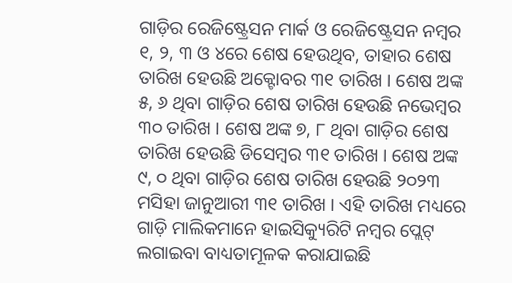ଗାଡ଼ିର ରେଜିଷ୍ଟ୍ରେସନ ମାର୍କ ଓ ରେଜିଷ୍ଟ୍ରେସନ ନମ୍ବର ୧, ୨, ୩ ଓ ୪ରେ ଶେଷ ହେଉଥିବ, ତାହାର ଶେଷ ତାରିଖ ହେଉଛି ଅକ୍ଟୋବର ୩୧ ତାରିଖ । ଶେଷ ଅଙ୍କ ୫, ୬ ଥିବା ଗାଡ଼ିର ଶେଷ ତାରିଖ ହେଉଛି ନଭେମ୍ବର ୩୦ ତାରିଖ । ଶେଷ ଅଙ୍କ ୭, ୮ ଥିବା ଗାଡ଼ିର ଶେଷ ତାରିଖ ହେଉଛି ଡିସେମ୍ବର ୩୧ ତାରିଖ । ଶେଷ ଅଙ୍କ ୯, ୦ ଥିବା ଗାଡ଼ିର ଶେଷ ତାରିଖ ହେଉଛି ୨୦୨୩ ମସିହା ଜାନୁଆରୀ ୩୧ ତାରିଖ । ଏହି ତାରିଖ ମଧ୍ୟରେ ଗାଡ଼ି ମାଲିକମାନେ ହାଇସିକ୍ୟୁରିଟି ନମ୍ବର ପ୍ଲେଟ୍ ଲଗାଇବା ବାଧ୍ୟତାମୂଳକ କରାଯାଇଛି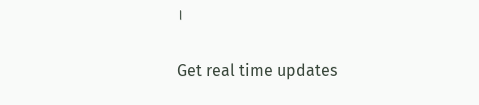।

Get real time updates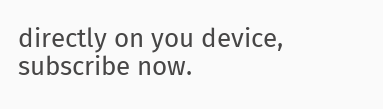directly on you device, subscribe now.